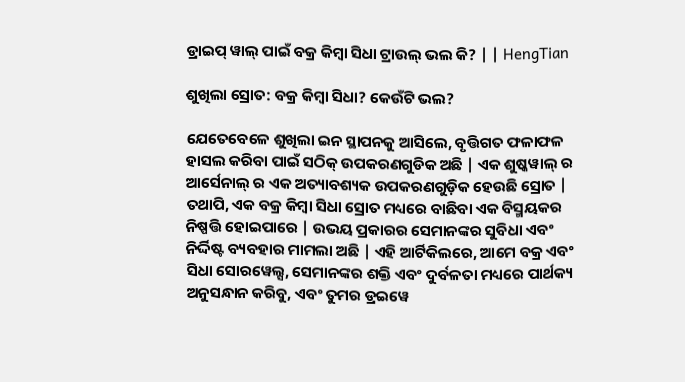ଡ୍ରାଇପ୍ ୱାଲ୍ ପାଇଁ ବକ୍ର କିମ୍ବା ସିଧା ଟ୍ରାଉଲ୍ ଭଲ କି? | | HengTian

ଶୁଖିଲା ସ୍ରୋତ: ବକ୍ର କିମ୍ବା ସିଧା? କେଉଁଟି ଭଲ?

ଯେତେବେଳେ ଶୁଖିଲା ଇନ ସ୍ଥାପନକୁ ଆସିଲେ, ବୃତ୍ତିଗତ ଫଳାଫଳ ହାସଲ କରିବା ପାଇଁ ସଠିକ୍ ଉପକରଣଗୁଡିକ ଅଛି | ଏକ ଶୁଷ୍କୱାଲ୍ ର ଆର୍ସେନାଲ୍ ର ଏକ ଅତ୍ୟାବଶ୍ୟକ ଉପକରଣଗୁଡ଼ିକ ହେଉଛି ସ୍ରୋତ | ତଥାପି, ଏକ ବକ୍ର କିମ୍ବା ସିଧା ସ୍ରୋତ ମଧ୍ୟରେ ବାଛିବା ଏକ ବିସ୍ମୟକର ନିଷ୍ପତ୍ତି ହୋଇପାରେ | ଉଭୟ ପ୍ରକାରର ସେମାନଙ୍କର ସୁବିଧା ଏବଂ ନିର୍ଦ୍ଦିଷ୍ଟ ବ୍ୟବହାର ମାମଲା ଅଛି | ଏହି ଆର୍ଟିକିଲରେ, ଆମେ ବକ୍ର ଏବଂ ସିଧା ସୋରୱେଲ୍ସ, ସେମାନଙ୍କର ଶକ୍ତି ଏବଂ ଦୁର୍ବଳତା ମଧ୍ୟରେ ପାର୍ଥକ୍ୟ ଅନୁସନ୍ଧାନ କରିବୁ, ଏବଂ ତୁମର ଡ୍ରଇୱେ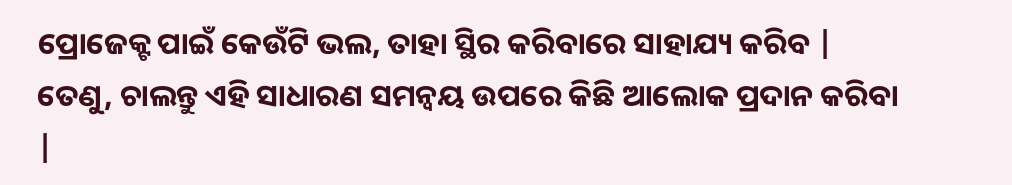ପ୍ରୋଜେକ୍ଟ ପାଇଁ କେଉଁଟି ଭଲ, ତାହା ସ୍ଥିର କରିବାରେ ସାହାଯ୍ୟ କରିବ | ତେଣୁ, ଚାଲନ୍ତୁ ଏହି ସାଧାରଣ ସମନ୍ୱୟ ଉପରେ କିଛି ଆଲୋକ ପ୍ରଦାନ କରିବା |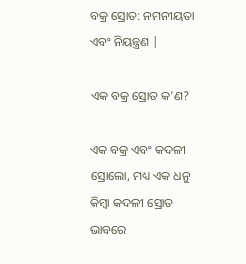ବକ୍ର ସ୍ରୋତ: ନମନୀୟତା ଏବଂ ନିୟନ୍ତ୍ରଣ |

ଏକ ବକ୍ର ସ୍ରୋତ କ'ଣ?

ଏକ ବକ୍ର ଏବଂ କଦଳୀ ସ୍ରୋଲୋ, ମଧ୍ୟ ଏକ ଧନୁ କିମ୍ବା କଦଳୀ ସ୍ରୋତ ଭାବରେ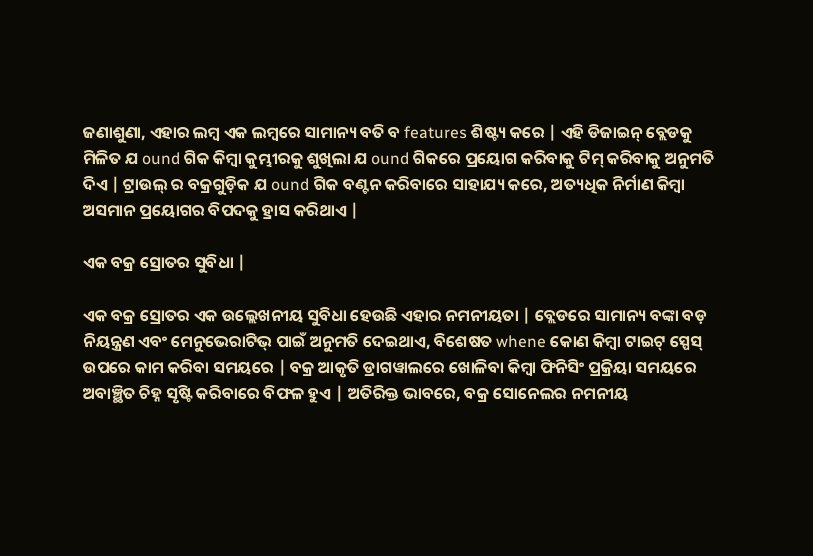ଜଣାଶୁଣା, ଏହାର ଲମ୍ବ ଏକ ଲମ୍ବରେ ସାମାନ୍ୟ ବତି ବ features ଶିଷ୍ଟ୍ୟ କରେ | ଏହି ଡିଜାଇନ୍ ବ୍ଲେଡକୁ ମିଳିତ ଯ ound ଗିକ କିମ୍ବା କୁମ୍ଭୀରକୁ ଶୁଖିଲା ଯ ound ଗିକରେ ପ୍ରୟୋଗ କରିବାକୁ ଟିମ୍ କରିବାକୁ ଅନୁମତି ଦିଏ | ଟ୍ରାଉଲ୍ ର ବକ୍ରଗୁଡ଼ିକ ଯ ound ଗିକ ବଣ୍ଟନ କରିବାରେ ସାହାଯ୍ୟ କରେ, ଅତ୍ୟଧିକ ନିର୍ମାଣ କିମ୍ବା ଅସମାନ ପ୍ରୟୋଗର ବିପଦକୁ ହ୍ରାସ କରିଥାଏ |

ଏକ ବକ୍ର ସ୍ରୋତର ସୁବିଧା |

ଏକ ବକ୍ର ସ୍ରୋତର ଏକ ଉଲ୍ଲେଖନୀୟ ସୁବିଧା ହେଉଛି ଏହାର ନମନୀୟତା | ବ୍ଲେଡରେ ସାମାନ୍ୟ ବଙ୍କା ବଡ଼ ନିୟନ୍ତ୍ରଣ ଏବଂ ମେନୁଭେରାଟିଭ୍ ପାଇଁ ଅନୁମତି ଦେଇଥାଏ, ବିଶେଷତ whene କୋଣ କିମ୍ବା ଟାଇଟ୍ ସ୍ପେସ୍ ଉପରେ କାମ କରିବା ସମୟରେ | ବକ୍ର ଆକୃତି ଡ୍ରାଗୱାଲରେ ଖୋଳିବା କିମ୍ବା ଫିନିସିଂ ପ୍ରକ୍ରିୟା ସମୟରେ ଅବାଞ୍ଛିତ ଚିହ୍ନ ସୃଷ୍ଟି କରିବାରେ ବିଫଳ ହୁଏ | ଅତିରିକ୍ତ ଭାବରେ, ବକ୍ର ସୋନେଲର ନମନୀୟ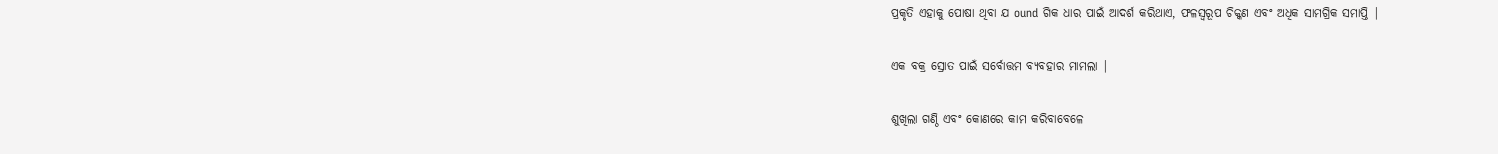ପ୍ରକୃତି ଏହାକୁ ପୋଷା ଥିବା ଯ ound ଗିକ ଧାର ପାଇଁ ଆଦର୍ଶ କରିଥାଏ, ଫଳସ୍ୱରୂପ ଚିକ୍କଣ ଏବଂ ଅଧିକ ସାମଗ୍ରିକ ସମାପ୍ତି |

ଏକ ବକ୍ର ସ୍ରୋତ ପାଇଁ ସର୍ବୋତ୍ତମ ବ୍ୟବହାର ମାମଲା |

ଶୁଖିଲା ଗଣ୍ଠି ଏବଂ କୋଣରେ କାମ କରିବାବେଳେ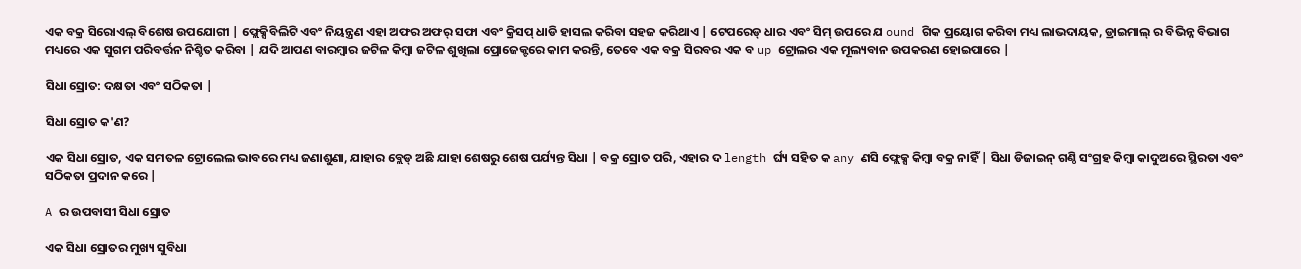ଏକ ବକ୍ର ସିରୋଏଲ୍ ବିଶେଷ ଉପଯୋଗୀ | ଫ୍ଲେକ୍ସିବିଲିଟି ଏବଂ ନିୟନ୍ତ୍ରଣ ଏହା ଅଫର ଅଫର୍ ସଫା ଏବଂ କ୍ରିସପ୍ ଧାଡି ହାସଲ କରିବା ସହଜ କରିଥାଏ | ଟେପରେଡ୍ ଧାର ଏବଂ ସିମ୍ ଉପରେ ଯ ound ଗିକ ପ୍ରୟୋଗ କରିବା ମଧ୍ୟ ଲାଭଦାୟକ, ଡ୍ରାଇମାଲ୍ ର ବିଭିନ୍ନ ବିଭାଗ ମଧ୍ୟରେ ଏକ ସୁଗମ ପରିବର୍ତ୍ତନ ନିଶ୍ଚିତ କରିବା | ଯଦି ଆପଣ ବାରମ୍ବାର ଜଟିଳ କିମ୍ବା ଜଟିଳ ଶୁଖିଲା ପ୍ରୋଜେକ୍ଟରେ କାମ କରନ୍ତି, ତେବେ ଏକ ବକ୍ର ସିରବର ଏକ ବ up ଟ୍ରୋଲର ଏକ ମୂଲ୍ୟବାନ ଉପକରଣ ହୋଇପାରେ |

ସିଧା ସ୍ରୋତ: ଦକ୍ଷତା ଏବଂ ସଠିକତା |

ସିଧା ସ୍ରୋତ କ'ଣ?

ଏକ ସିଧା ସ୍ରୋତ, ଏକ ସମତଳ ଟ୍ରୋଲେଲ ଭାବରେ ମଧ୍ୟ ଜଣାଶୁଣା, ଯାହାର ବ୍ଲେଡ୍ ଅଛି ଯାହା ଶେଷରୁ ଶେଷ ପର୍ଯ୍ୟନ୍ତ ସିଧା | ବକ୍ର ସ୍ରୋତ ପରି, ଏହାର ଦ length ର୍ଘ୍ୟ ସହିତ କ any ଣସି ଫ୍ଲେକ୍ସ କିମ୍ବା ବକ୍ର ନାହିଁ | ସିଧା ଡିଜାଇନ୍ ଗଣ୍ଠି ସଂଗ୍ରହ କିମ୍ବା କାଦୁଅରେ ସ୍ଥିରତା ଏବଂ ସଠିକତା ପ୍ରଦାନ କରେ |

A ର ଉପବାସୀ ସିଧା ସ୍ରୋତ

ଏକ ସିଧା ସ୍ରୋତର ମୁଖ୍ୟ ସୁବିଧା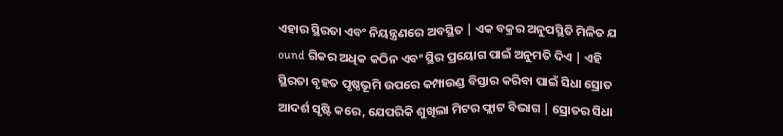ଏହାର ସ୍ଥିରତା ଏବଂ ନିୟନ୍ତ୍ରଣରେ ଅବସ୍ଥିତ | ଏକ ବକ୍ରର ଅନୁପସ୍ଥିତି ମିଳିତ ଯ ound ଗିକର ଅଧିକ କଠିନ ଏବଂ ସ୍ଥିର ପ୍ରୟୋଗ ପାଇଁ ଅନୁମତି ଦିଏ | ଏହି ସ୍ଥିରତା ବୃହତ ପୃଷ୍ଠଭୂମି ଉପରେ କମ୍ପାଉଣ୍ଡ ବିସ୍ତାର କରିବା ପାଇଁ ସିଧା ସ୍ରୋତ ଆଦର୍ଶ ସୃଷ୍ଟି କରେ, ଯେପରିକି ଶୁଖିଲା ମିଟର ଫ୍ଲାଟ ବିଭାଗ | ସ୍ରୋତର ସିଧା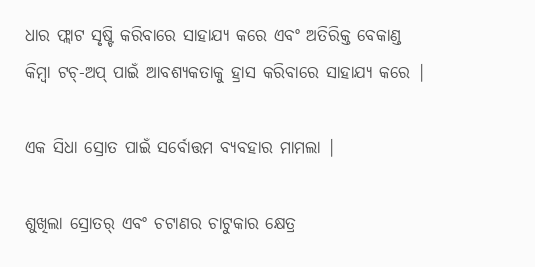ଧାର ଫ୍ଲାଟ ସୃଷ୍ଟି କରିବାରେ ସାହାଯ୍ୟ କରେ ଏବଂ ଅତିରିକ୍ତ ବେକାଣ୍ଡ କିମ୍ବା ଟଚ୍-ଅପ୍ ପାଇଁ ଆବଶ୍ୟକତାକୁ ହ୍ରାସ କରିବାରେ ସାହାଯ୍ୟ କରେ |

ଏକ ସିଧା ସ୍ରୋତ ପାଇଁ ସର୍ବୋତ୍ତମ ବ୍ୟବହାର ମାମଲା |

ଶୁଖିଲା ସ୍ରୋତର୍ ଏବଂ ଚଟାଣର ଚାଟୁକାର କ୍ଷେତ୍ର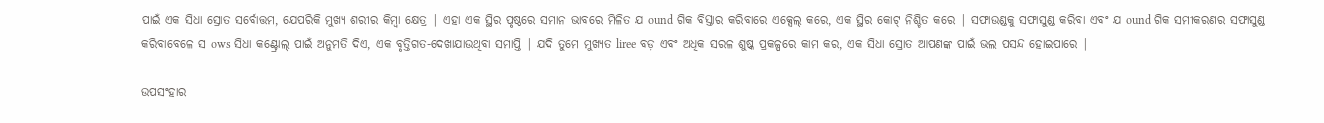ପାଇଁ ଏକ ସିଧା ସ୍ରୋତ ସର୍ବୋତ୍ତମ, ଯେପରିକି ମୁଖ୍ୟ ଶରୀର କିମ୍ବା କ୍ଷେତ୍ର | ଏହା ଏକ ସ୍ଥିର ପୃଷ୍ଠରେ ସମାନ ଭାବରେ ମିଳିତ ଯ ound ଗିକ ବିସ୍ତାର କରିବାରେ ଏକ୍ସେଲ୍ କରେ, ଏକ ସ୍ଥିର କୋଟ୍ ନିଶ୍ଚିତ କରେ | ସଫାଉଣ୍ଡକୁ ସଫାସୁଣ୍ଡ କରିବା ଏବଂ ଯ ound ଗିକ ସମୀକରଣର ସଫାସୁଣ୍ଡ କରିବାବେଳେ ସ ows ସିଧା କଣ୍ଟ୍ରୋଲ୍ ପାଇଁ ଅନୁମତି ଦିଏ, ଏକ ବୃତ୍ତିଗତ-ଦେଖାଯାଉଥିବା ସମାପ୍ତି | ଯଦି ତୁମେ ମୁଖ୍ୟତ liree ବଡ଼ ଏବଂ ଅଧିକ ସରଳ ଶୁଷ୍କ ପ୍ରକଳ୍ପରେ କାମ କର, ଏକ ସିଧା ସ୍ରୋତ ଆପଣଙ୍କ ପାଇଁ ଭଲ ପସନ୍ଦ ହୋଇପାରେ |

ଉପସଂହାର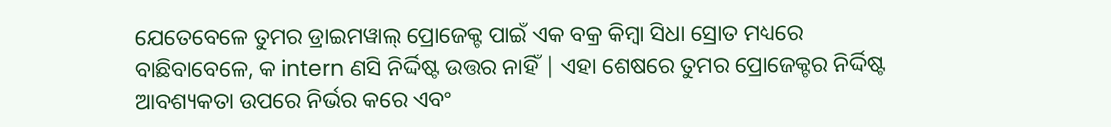ଯେତେବେଳେ ତୁମର ଡ୍ରାଇମୱାଲ୍ ପ୍ରୋଜେକ୍ଟ ପାଇଁ ଏକ ବକ୍ର କିମ୍ବା ସିଧା ସ୍ରୋତ ମଧ୍ୟରେ ବାଛିବାବେଳେ, କ intern ଣସି ନିର୍ଦ୍ଦିଷ୍ଟ ଉତ୍ତର ନାହିଁ | ଏହା ଶେଷରେ ତୁମର ପ୍ରୋଜେକ୍ଟର ନିର୍ଦ୍ଦିଷ୍ଟ ଆବଶ୍ୟକତା ଉପରେ ନିର୍ଭର କରେ ଏବଂ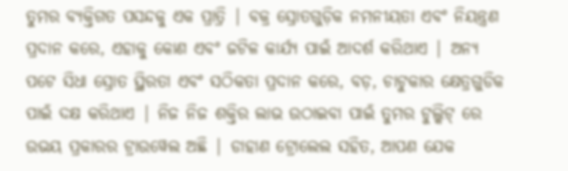ତୁମର ବ୍ୟକ୍ତିଗତ ପସନ୍ଦକୁ ଏକ ପ୍ରାତ୍ରି | ବକ୍ର ସ୍ରୋତଗୁଡ଼ିକ ନମନୀୟତା ଏବଂ ନିୟନ୍ତ୍ରଣ ପ୍ରଦାନ କରେ, ଏହାକୁ କୋଣ ଏବଂ ଜଟିଳ କାର୍ଯ୍ୟ ପାଇଁ ଆଦର୍ଶ କରିଥାଏ | ଅନ୍ୟ ପଟେ ସିଧା ସ୍ରୋତ ସ୍ଥିରତା ଏବଂ ସଠିକତା ପ୍ରଦାନ କରେ, ବଡ଼, ଚାଟୁକାର କ୍ଷେତ୍ରଗୁଡିକ ପାଇଁ ଦକ୍ଷ କରିଥାଏ | ନିଜ ନିଜ ଶକ୍ତିର ଲାଭ ଉଠାଇବା ପାଇଁ ତୁମର ଟୁଲ୍କିଟ୍ ରେ ଉଭୟ ପ୍ରକାରର ଟ୍ରାଉୱେଲ ଅଛି | ଡାହାଣ ଟ୍ରୋଲେଲ ସହିତ, ଆପଣ ଯେକ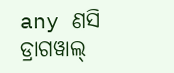any ଣସି ଡ୍ରାଗୱାଲ୍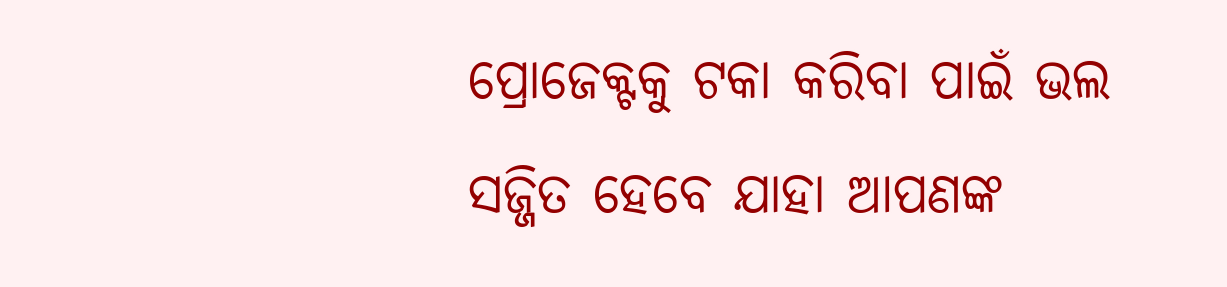ପ୍ରୋଜେକ୍ଟକୁ ଟକା କରିବା ପାଇଁ ଭଲ ସଜ୍ଜିତ ହେବେ ଯାହା ଆପଣଙ୍କ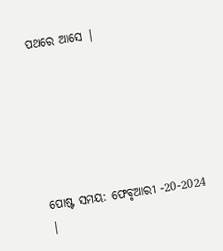ପଥରେ ଆସେ |






ପୋଷ୍ଟ ସମୟ: ଫେବୃଆରୀ -20-2024 |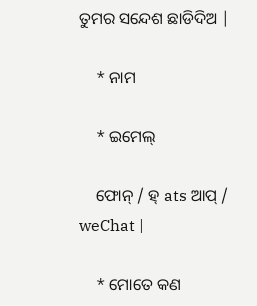ତୁମର ସନ୍ଦେଶ ଛାଡିଦିଅ |

    * ନାମ

    * ଇମେଲ୍

    ଫୋନ୍ / ହ୍ ats ଆପ୍ / weChat |

    * ମୋତେ କଣ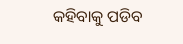କହିବାକୁ ପଡିବ